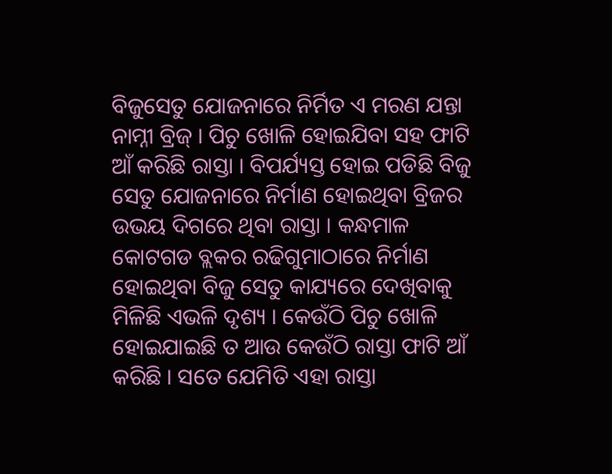ବିଜୁସେତୁ ଯୋଜନାରେ ନିର୍ମିତ ଏ ମରଣ ଯନ୍ତା ନାମ୍ନୀ ବ୍ରିଜ୍ । ପିଚୁ ଖୋଳି ହୋଇଯିବା ସହ ଫାଟି ଆଁ କରିଛି ରାସ୍ତା । ବିପର୍ଯ୍ୟସ୍ତ ହୋଇ ପଡିଛି ବିଜୁ ସେତୁ ଯୋଜନାରେ ନିର୍ମାଣ ହୋଇଥିବା ବ୍ରିଜର ଉଭୟ ଦିଗରେ ଥିବା ରାସ୍ତା । କନ୍ଧମାଳ କୋଟଗଡ ବ୍ଲକର ରଢିଗୁମାଠାରେ ନିର୍ମାଣ ହୋଇଥିବା ବିଜୁ ସେତୁ କାଯ୍ୟରେ ଦେଖିବାକୁ ମିଳିଛି ଏଭଳି ଦୃଶ୍ୟ । କେଉଁଠି ପିଚୁ ଖୋଳି ହୋଇଯାଇଛି ତ ଆଉ କେଉଁଠି ରାସ୍ତା ଫାଟି ଆଁ କରିଛି । ସତେ ଯେମିତି ଏହା ରାସ୍ତା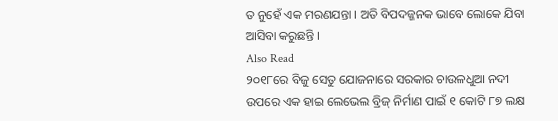ତ ନୁହେଁ ଏକ ମରଣଯନ୍ତା । ଅତି ବିପଦଜ୍ଜନକ ଭାବେ ଲୋକେ ଯିବା ଆସିବା କରୁଛନ୍ତି ।
Also Read
୨୦୧୮ରେ ବିଜୁ ସେତୁ ଯୋଜନାରେ ସରକାର ଚାଉଳଧୁଆ ନଦୀ ଉପରେ ଏକ ହାଇ ଲେଭେଲ ବ୍ରିଜ୍ ନିର୍ମାଣ ପାଇଁ ୧ କୋଟି ୮୭ ଲକ୍ଷ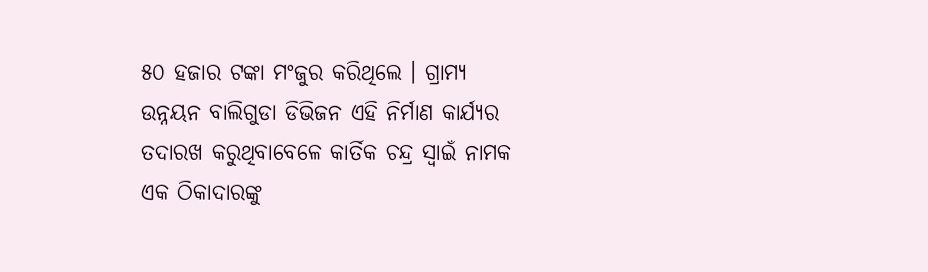୫୦ ହଜାର ଟଙ୍କା ମଂଜୁର କରିଥିଲେ । ଗ୍ରାମ୍ୟ ଉନ୍ନୟନ ବାଲିଗୁଡା ଡିଭିଜନ ଏହି ନିର୍ମାଣ କାର୍ଯ୍ୟର ତଦାରଖ କରୁଥିବାବେଳେ କାର୍ତିକ ଚନ୍ଦ୍ର ସ୍ୱାଇଁ ନାମକ ଏକ ଠିକାଦାରଙ୍କୁ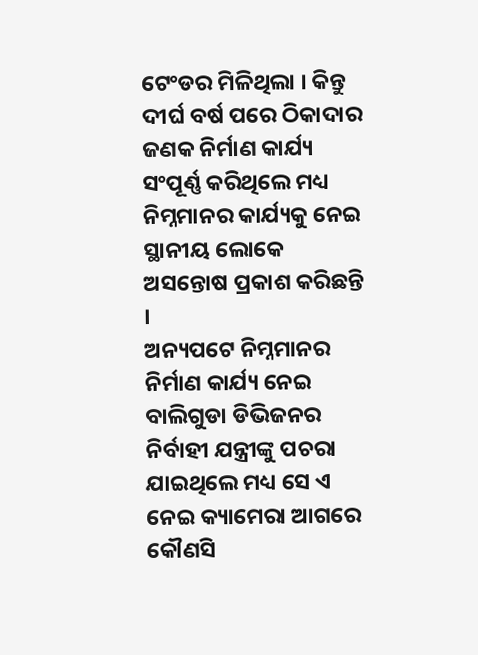ଟେଂଡର ମିଳିଥିଲା । କିନ୍ତୁ ଦୀର୍ଘ ବର୍ଷ ପରେ ଠିକାଦାର ଜଣକ ନିର୍ମାଣ କାର୍ଯ୍ୟ ସଂପୂର୍ଣ୍ଣ କରିଥିଲେ ମଧ୍ୟ ନିମ୍ନମାନର କାର୍ଯ୍ୟକୁ ନେଇ ସ୍ଥାନୀୟ ଲୋକେ ଅସନ୍ତୋଷ ପ୍ରକାଶ କରିଛନ୍ତି ।
ଅନ୍ୟପଟେ ନିମ୍ନମାନର ନିର୍ମାଣ କାର୍ଯ୍ୟ ନେଇ ବାଲିଗୁଡା ଡିଭିଜନର ନିର୍ବାହୀ ଯନ୍ତ୍ରୀଙ୍କୁ ପଚରା ଯାଇଥିଲେ ମଧ୍ୟ ସେ ଏ ନେଇ କ୍ୟାମେରା ଆଗରେ କୌଣସି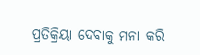ପ୍ରତିକ୍ରିୟା ଦେବାକୁ ମନା କରି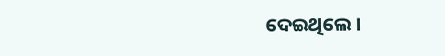ଦେଇଥିଲେ ।